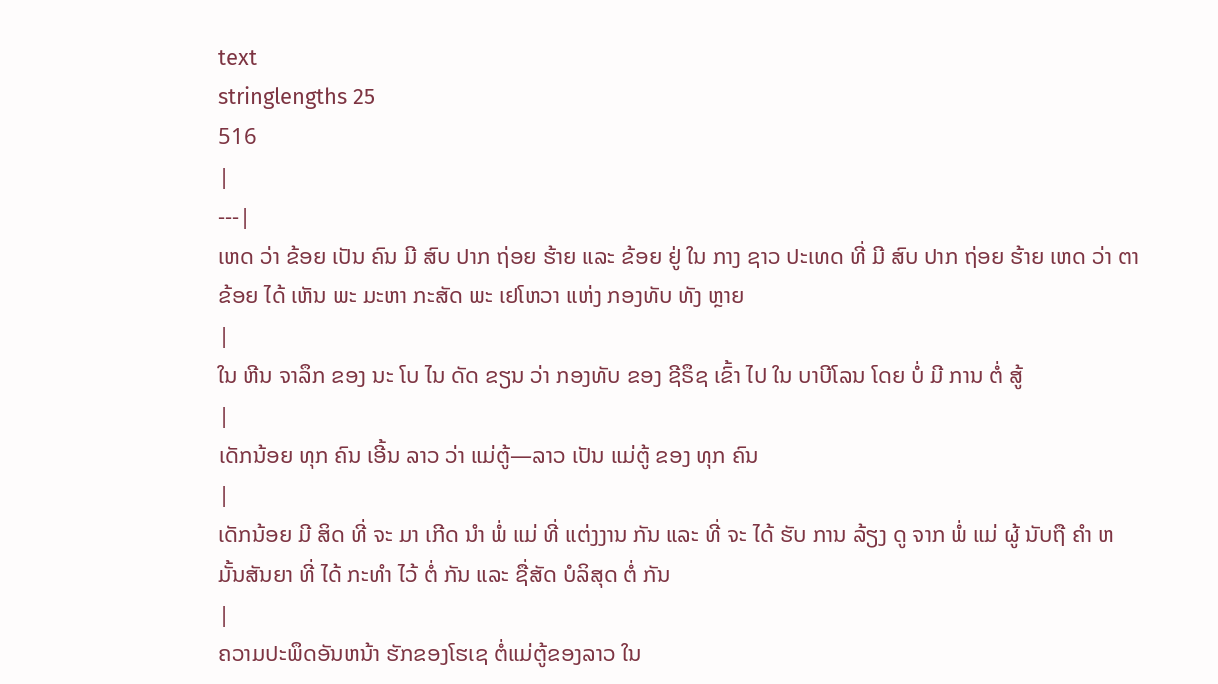text
stringlengths 25
516
|
---|
ເຫດ ວ່າ ຂ້ອຍ ເປັນ ຄົນ ມີ ສົບ ປາກ ຖ່ອຍ ຮ້າຍ ແລະ ຂ້ອຍ ຢູ່ ໃນ ກາງ ຊາວ ປະເທດ ທີ່ ມີ ສົບ ປາກ ຖ່ອຍ ຮ້າຍ ເຫດ ວ່າ ຕາ ຂ້ອຍ ໄດ້ ເຫັນ ພະ ມະຫາ ກະສັດ ພະ ເຢໂຫວາ ແຫ່ງ ກອງທັບ ທັງ ຫຼາຍ
|
ໃນ ຫີນ ຈາລຶກ ຂອງ ນະ ໂບ ໄນ ດັດ ຂຽນ ວ່າ ກອງທັບ ຂອງ ຊີຣຶຊ ເຂົ້າ ໄປ ໃນ ບາບີໂລນ ໂດຍ ບໍ່ ມີ ການ ຕໍ່ ສູ້
|
ເດັກນ້ອຍ ທຸກ ຄົນ ເອີ້ນ ລາວ ວ່າ ແມ່ຕູ້—ລາວ ເປັນ ແມ່ຕູ້ ຂອງ ທຸກ ຄົນ
|
ເດັກນ້ອຍ ມີ ສິດ ທີ່ ຈະ ມາ ເກີດ ນໍາ ພໍ່ ແມ່ ທີ່ ແຕ່ງງານ ກັນ ແລະ ທີ່ ຈະ ໄດ້ ຮັບ ການ ລ້ຽງ ດູ ຈາກ ພໍ່ ແມ່ ຜູ້ ນັບຖື ຄໍາ ຫມັ້ນສັນຍາ ທີ່ ໄດ້ ກະທໍາ ໄວ້ ຕໍ່ ກັນ ແລະ ຊື່ສັດ ບໍລິສຸດ ຕໍ່ ກັນ
|
ຄວາມປະພຶດອັນຫນ້າ ຮັກຂອງໂຮເຊ ຕໍ່ແມ່ຕູ້ຂອງລາວ ໃນ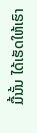ມື້ນັ້ນ ໄດ້ເຮັດໃຫ້ເຮົາ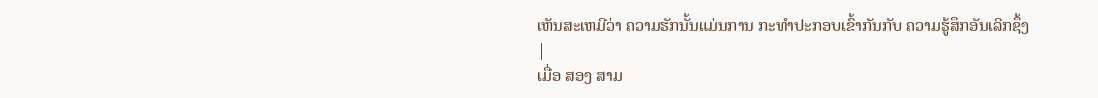ເຫັນສະເຫມີວ່າ ຄວາມຮັກນັ້ນແມ່ນການ ກະທໍາປະກອບເຂົ້າກັນກັບ ຄວາມຮູ້ສຶກອັນເລິກຊຶ້ງ
|
ເມື່ອ ສອງ ສາມ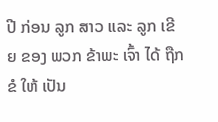ປີ ກ່ອນ ລູກ ສາວ ແລະ ລູກ ເຂີຍ ຂອງ ພວກ ຂ້າພະ ເຈົ້າ ໄດ້ ຖືກ ຂໍ ໃຫ້ ເປັນ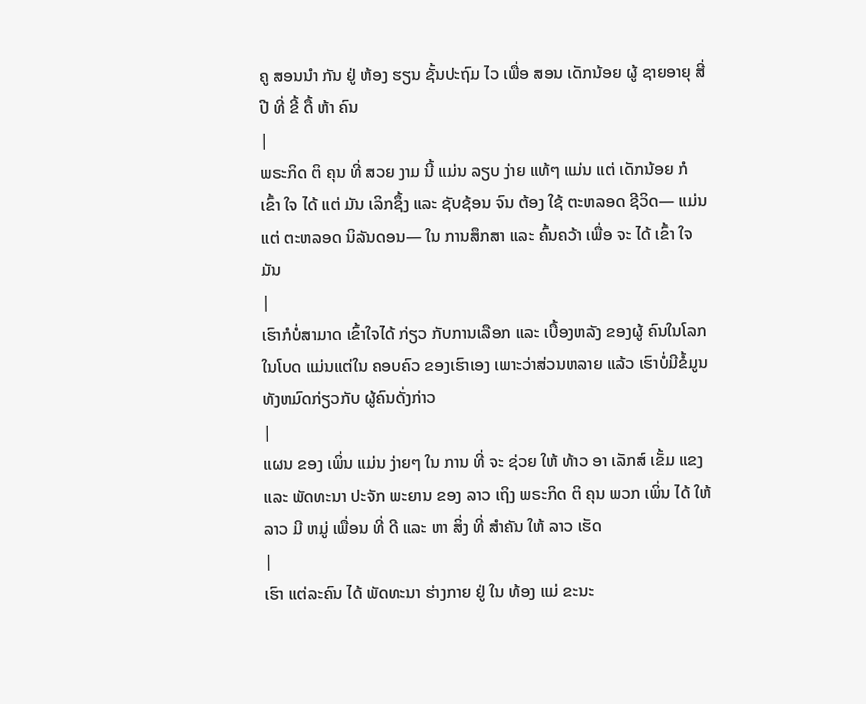ຄູ ສອນນໍາ ກັນ ຢູ່ ຫ້ອງ ຮຽນ ຊັ້ນປະຖົມ ໄວ ເພື່ອ ສອນ ເດັກນ້ອຍ ຜູ້ ຊາຍອາຍຸ ສີ່ ປີ ທີ່ ຂີ້ ດື້ ຫ້າ ຄົນ
|
ພຣະກິດ ຕິ ຄຸນ ທີ່ ສວຍ ງາມ ນີ້ ແມ່ນ ລຽບ ງ່າຍ ແທ້ໆ ແມ່ນ ແຕ່ ເດັກນ້ອຍ ກໍ ເຂົ້າ ໃຈ ໄດ້ ແຕ່ ມັນ ເລິກຊຶ້ງ ແລະ ຊັບຊ້ອນ ຈົນ ຕ້ອງ ໃຊ້ ຕະຫລອດ ຊີວິດ— ແມ່ນ ແຕ່ ຕະຫລອດ ນິລັນດອນ— ໃນ ການສຶກສາ ແລະ ຄົ້ນຄວ້າ ເພື່ອ ຈະ ໄດ້ ເຂົ້າ ໃຈ ມັນ
|
ເຮົາກໍບໍ່ສາມາດ ເຂົ້າໃຈໄດ້ ກ່ຽວ ກັບການເລືອກ ແລະ ເບື້ອງຫລັງ ຂອງຜູ້ ຄົນໃນໂລກ ໃນໂບດ ແມ່ນແຕ່ໃນ ຄອບຄົວ ຂອງເຮົາເອງ ເພາະວ່າສ່ວນຫລາຍ ແລ້ວ ເຮົາບໍ່ມີຂໍ້ມູນ ທັງຫມົດກ່ຽວກັບ ຜູ້ຄົນດັ່ງກ່າວ
|
ແຜນ ຂອງ ເພິ່ນ ແມ່ນ ງ່າຍໆ ໃນ ການ ທີ່ ຈະ ຊ່ວຍ ໃຫ້ ທ້າວ ອາ ເລັກສ໌ ເຂັ້ມ ແຂງ ແລະ ພັດທະນາ ປະຈັກ ພະຍານ ຂອງ ລາວ ເຖິງ ພຣະກິດ ຕິ ຄຸນ ພວກ ເພິ່ນ ໄດ້ ໃຫ້ ລາວ ມີ ຫມູ່ ເພື່ອນ ທີ່ ດີ ແລະ ຫາ ສິ່ງ ທີ່ ສໍາຄັນ ໃຫ້ ລາວ ເຮັດ
|
ເຮົາ ແຕ່ລະຄົນ ໄດ້ ພັດທະນາ ຮ່າງກາຍ ຢູ່ ໃນ ທ້ອງ ແມ່ ຂະນະ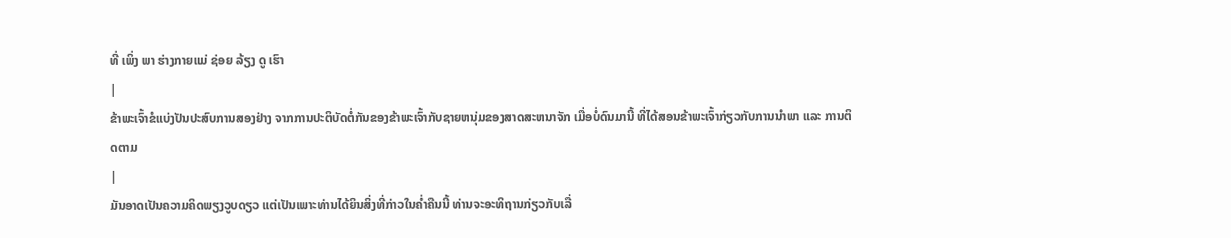ທີ່ ເພິ່ງ ພາ ຮ່າງກາຍແມ່ ຊ່ອຍ ລ້ຽງ ດູ ເຮົາ
|
ຂ້າພະເຈົ້າຂໍແບ່ງປັນປະສົບການສອງຢ່າງ ຈາກການປະຕິບັດຕໍ່ກັນຂອງຂ້າພະເຈົ້າກັບຊາຍຫນຸ່ມຂອງສາດສະຫນາຈັກ ເມື່ອບໍ່ດົນມານີ້ ທີ່ໄດ້ສອນຂ້າພະເຈົ້າກ່ຽວກັບການນໍາພາ ແລະ ການຕິດຕາມ
|
ມັນອາດເປັນຄວາມຄິດພຽງວູບດຽວ ແຕ່ເປັນເພາະທ່ານໄດ້ຍິນສິ່ງທີ່ກ່າວໃນຄ່ຳຄືນນີ້ ທ່ານຈະອະທິຖານກ່ຽວກັບເລື່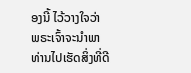ອງນີ້ ໄວ້ວາງໃຈວ່າ ພຣະເຈົ້າຈະນໍາພາທ່ານໄປເຮັດສິ່ງທີ່ດີ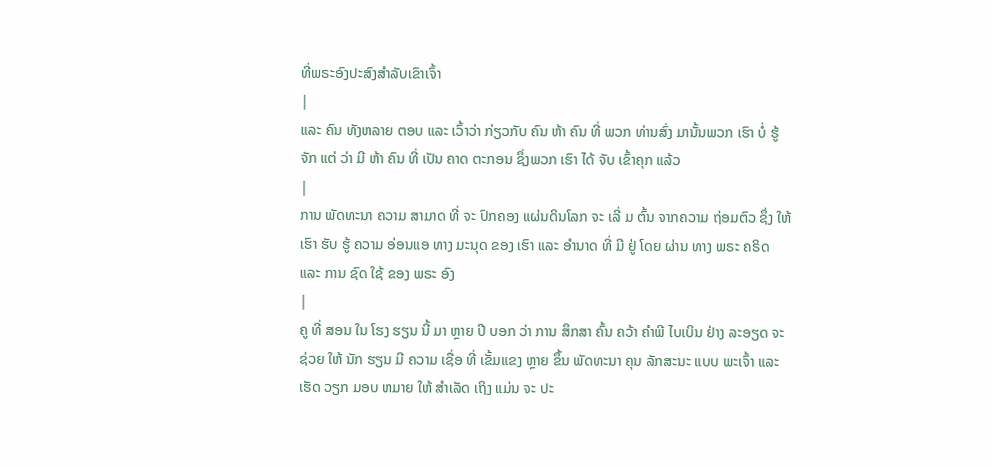ທີ່ພຣະອົງປະສົງສໍາລັບເຂົາເຈົ້າ
|
ແລະ ຄົນ ທັງຫລາຍ ຕອບ ແລະ ເວົ້າວ່າ ກ່ຽວກັບ ຄົນ ຫ້າ ຄົນ ທີ່ ພວກ ທ່ານສົ່ງ ມານັ້ນພວກ ເຮົາ ບໍ່ ຮູ້ຈັກ ແຕ່ ວ່າ ມີ ຫ້າ ຄົນ ທີ່ ເປັນ ຄາດ ຕະກອນ ຊຶ່ງພວກ ເຮົາ ໄດ້ ຈັບ ເຂົ້າຄຸກ ແລ້ວ
|
ການ ພັດທະນາ ຄວາມ ສາມາດ ທີ່ ຈະ ປົກຄອງ ແຜ່ນດິນໂລກ ຈະ ເລີ່ ມ ຕົ້ນ ຈາກຄວາມ ຖ່ອມຕົວ ຊຶ່ງ ໃຫ້ ເຮົາ ຮັບ ຮູ້ ຄວາມ ອ່ອນແອ ທາງ ມະນຸດ ຂອງ ເຮົາ ແລະ ອໍານາດ ທີ່ ມີ ຢູ່ ໂດຍ ຜ່ານ ທາງ ພຣະ ຄຣິດ ແລະ ການ ຊົດ ໃຊ້ ຂອງ ພຣະ ອົງ
|
ຄູ ທີ່ ສອນ ໃນ ໂຮງ ຮຽນ ນີ້ ມາ ຫຼາຍ ປີ ບອກ ວ່າ ການ ສຶກສາ ຄົ້ນ ຄວ້າ ຄໍາພີ ໄບເບິນ ຢ່າງ ລະອຽດ ຈະ ຊ່ວຍ ໃຫ້ ນັກ ຮຽນ ມີ ຄວາມ ເຊື່ອ ທີ່ ເຂັ້ມແຂງ ຫຼາຍ ຂຶ້ນ ພັດທະນາ ຄຸນ ລັກສະນະ ແບບ ພະເຈົ້າ ແລະ ເຮັດ ວຽກ ມອບ ຫມາຍ ໃຫ້ ສໍາເລັດ ເຖິງ ແມ່ນ ຈະ ປະ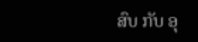ສົບ ກັບ ອຸ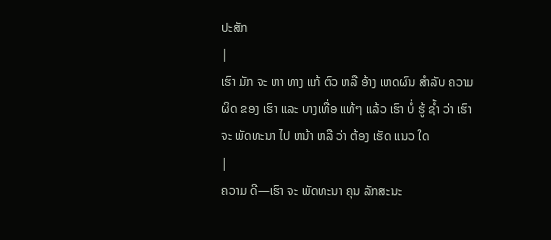ປະສັກ
|
ເຮົາ ມັກ ຈະ ຫາ ທາງ ແກ້ ຕົວ ຫລື ອ້າງ ເຫດຜົນ ສໍາລັບ ຄວາມ ຜິດ ຂອງ ເຮົາ ແລະ ບາງເທື່ອ ແທ້ໆ ແລ້ວ ເຮົາ ບໍ່ ຮູ້ ຊ້ຳ ວ່າ ເຮົາ ຈະ ພັດທະນາ ໄປ ຫນ້າ ຫລື ວ່າ ຕ້ອງ ເຮັດ ແນວ ໃດ
|
ຄວາມ ດີ—ເຮົາ ຈະ ພັດທະນາ ຄຸນ ລັກສະນະ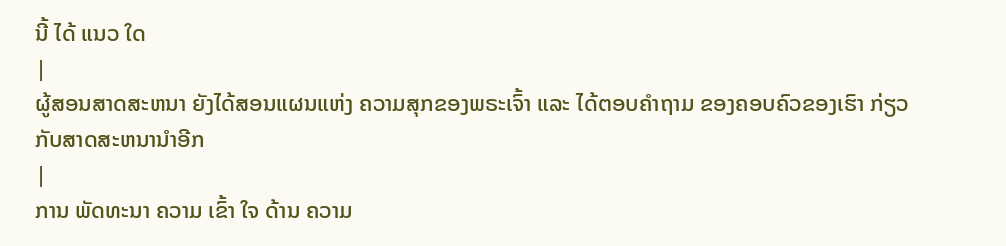ນີ້ ໄດ້ ແນວ ໃດ
|
ຜູ້ສອນສາດສະຫນາ ຍັງໄດ້ສອນແຜນແຫ່ງ ຄວາມສຸກຂອງພຣະເຈົ້າ ແລະ ໄດ້ຕອບຄໍາຖາມ ຂອງຄອບຄົວຂອງເຮົາ ກ່ຽວກັບສາດສະຫນານໍາອີກ
|
ການ ພັດທະນາ ຄວາມ ເຂົ້າ ໃຈ ດ້ານ ຄວາມ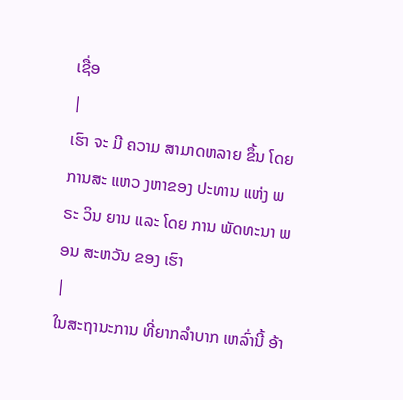ເຊື່ອ
|
ເຮົາ ຈະ ມີ ຄວາມ ສາມາດຫລາຍ ຂຶ້ນ ໂດຍ ການສະ ແຫວ ງຫາຂອງ ປະທານ ແຫ່ງ ພຣະ ວິນ ຍານ ແລະ ໂດຍ ການ ພັດທະນາ ພອນ ສະຫວັນ ຂອງ ເຮົາ
|
ໃນສະຖານະການ ທີ່ຍາກລໍາບາກ ເຫລົ່ານີ້ ອ້າ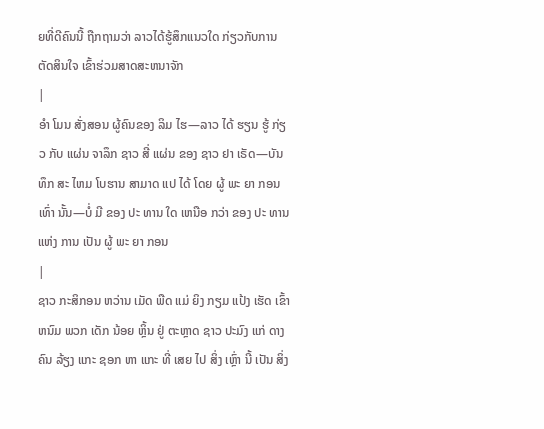ຍທີ່ດີຄົນນີ້ ຖືກຖາມວ່າ ລາວໄດ້ຮູ້ສຶກແນວໃດ ກ່ຽວກັບການຕັດສິນໃຈ ເຂົ້າຮ່ວມສາດສະຫນາຈັກ
|
ອໍາ ໂມນ ສັ່ງສອນ ຜູ້ຄົນຂອງ ລິມ ໄຮ—ລາວ ໄດ້ ຮຽນ ຮູ້ ກ່ຽວ ກັບ ແຜ່ນ ຈາລຶກ ຊາວ ສີ່ ແຜ່ນ ຂອງ ຊາວ ຢາ ເຣັດ—ບັນທຶກ ສະ ໄຫມ ໂບຮານ ສາມາດ ແປ ໄດ້ ໂດຍ ຜູ້ ພະ ຍາ ກອນ ເທົ່າ ນັ້ນ—ບໍ່ ມີ ຂອງ ປະ ທານ ໃດ ເຫນືອ ກວ່າ ຂອງ ປະ ທານ ແຫ່ງ ການ ເປັນ ຜູ້ ພະ ຍາ ກອນ
|
ຊາວ ກະສິກອນ ຫວ່ານ ເມັດ ພືດ ແມ່ ຍິງ ກຽມ ແປ້ງ ເຮັດ ເຂົ້າຫນົມ ພວກ ເດັກ ນ້ອຍ ຫຼິ້ນ ຢູ່ ຕະຫຼາດ ຊາວ ປະມົງ ແກ່ ດາງ ຄົນ ລ້ຽງ ແກະ ຊອກ ຫາ ແກະ ທີ່ ເສຍ ໄປ ສິ່ງ ເຫຼົ່າ ນີ້ ເປັນ ສິ່ງ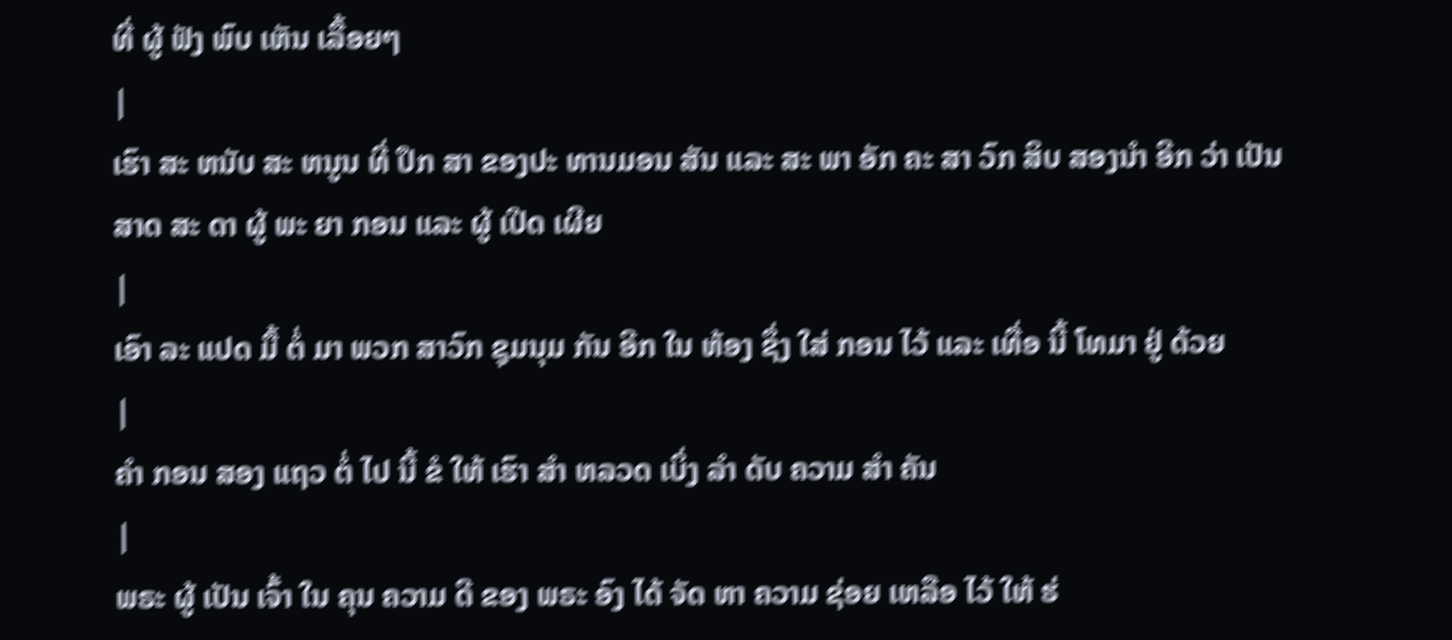ທີ່ ຜູ້ ຟັງ ພົບ ເຫັນ ເລື້ອຍໆ
|
ເຮົາ ສະ ຫນັບ ສະ ຫນູນ ທີ່ ປຶກ ສາ ຂອງປະ ທານມອນ ສັນ ແລະ ສະ ພາ ອັກ ຄະ ສາ ວົກ ສິບ ສອງນໍາ ອີກ ວ່າ ເປັນ ສາດ ສະ ດາ ຜູ້ ພະ ຍາ ກອນ ແລະ ຜູ້ ເປີດ ເຜີຍ
|
ເອົາ ລະ ແປດ ມື້ ຕໍ່ ມາ ພວກ ສາວົກ ຊຸມນຸມ ກັນ ອີກ ໃນ ຫ້ອງ ຊຶ່ງ ໃສ່ ກອນ ໄວ້ ແລະ ເທື່ອ ນີ້ ໂທມາ ຢູ່ ດ້ວຍ
|
ຄໍາ ກອນ ສອງ ແຖວ ຕໍ່ ໄປ ນີ້ ຂໍ ໃຫ້ ເຮົາ ສໍາ ຫລວດ ເບິ່ງ ລໍາ ດັບ ຄວາມ ສໍາ ຄັນ
|
ພຣະ ຜູ້ ເປັນ ເຈົ້າ ໃນ ຄຸນ ຄວາມ ດີ ຂອງ ພຣະ ອົງ ໄດ້ ຈັດ ຫາ ຄວາມ ຊ່ອຍ ເຫລືອ ໄວ້ ໃຫ້ ຮ່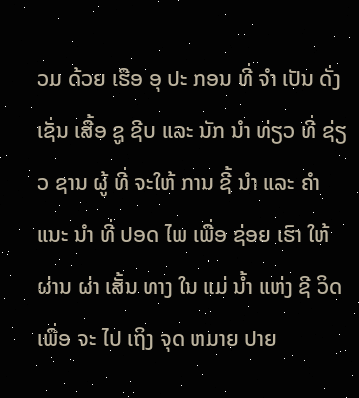ວມ ດ້ວຍ ເຮືອ ອຸ ປະ ກອນ ທີ່ ຈໍາ ເປັນ ດັ່ງ ເຊັ່ນ ເສື້ອ ຊູ ຊີບ ແລະ ນັກ ນໍາ ທ່ຽວ ທີ່ ຊ່ຽວ ຊານ ຜູ້ ທີ່ ຈະໃຫ້ ການ ຊີ້ ນໍາ ແລະ ຄໍາ ແນະ ນໍາ ທີ່ ປອດ ໄພ ເພື່ອ ຊ່ອຍ ເຮົາ ໃຫ້ ຜ່ານ ຜ່າ ເສັ້ນ ທາງ ໃນ ແມ່ ນ້ຳ ແຫ່ງ ຊີ ວິດ ເພື່ອ ຈະ ໄປ ເຖິງ ຈຸດ ຫມາຍ ປາຍ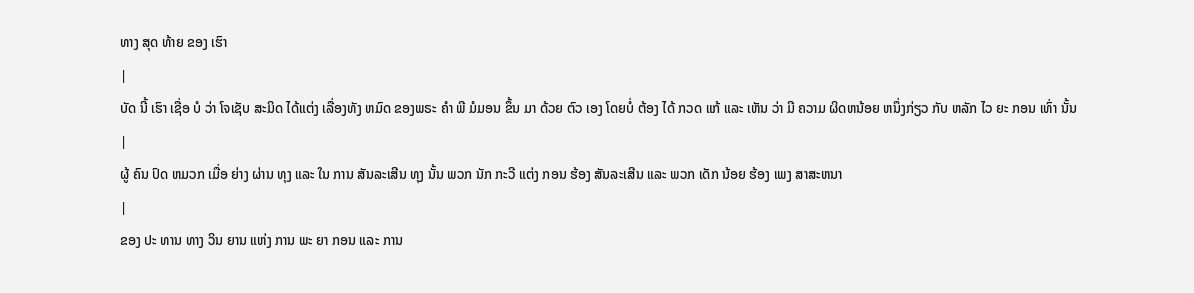ທາງ ສຸດ ທ້າຍ ຂອງ ເຮົາ
|
ບັດ ນີ້ ເຮົາ ເຊື່ອ ບໍ ວ່າ ໂຈເຊັບ ສະມິດ ໄດ້ແຕ່ງ ເລື່ອງທັງ ຫມົດ ຂອງພຣະ ຄໍາ ພີ ມໍມອນ ຂຶ້ນ ມາ ດ້ວຍ ຕົວ ເອງ ໂດຍບໍ່ ຕ້ອງ ໄດ້ ກວດ ແກ້ ແລະ ເຫັນ ວ່າ ມີ ຄວາມ ຜິດຫນ້ອຍ ຫນຶ່ງກ່ຽວ ກັບ ຫລັກ ໄວ ຍະ ກອນ ເທົ່າ ນັ້ນ
|
ຜູ້ ຄົນ ປົດ ຫມວກ ເມື່ອ ຍ່າງ ຜ່ານ ທຸງ ແລະ ໃນ ການ ສັນລະເສີນ ທຸງ ນັ້ນ ພວກ ນັກ ກະວີ ແຕ່ງ ກອນ ຮ້ອງ ສັນລະເສີນ ແລະ ພວກ ເດັກ ນ້ອຍ ຮ້ອງ ເພງ ສາສະຫນາ
|
ຂອງ ປະ ທານ ທາງ ວິນ ຍານ ແຫ່ງ ການ ພະ ຍາ ກອນ ແລະ ການ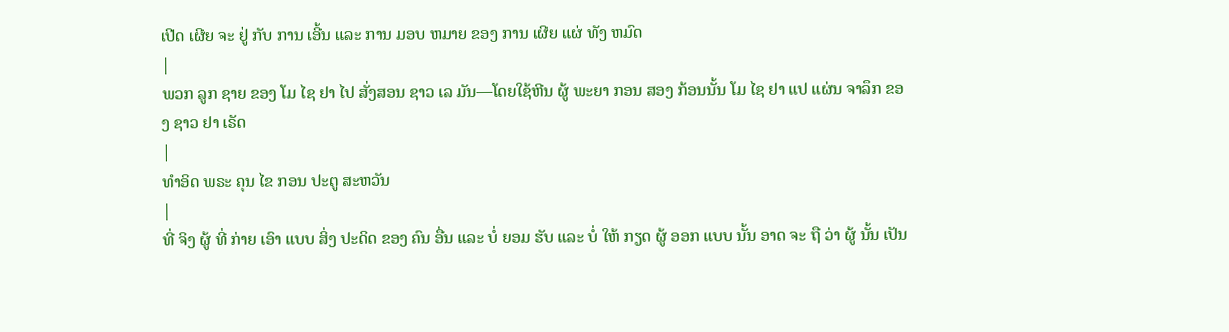ເປີດ ເຜີຍ ຈະ ຢູ່ ກັບ ການ ເອີ້ນ ແລະ ການ ມອບ ຫມາຍ ຂອງ ການ ເຜີຍ ແຜ່ ທັງ ຫມົດ
|
ພວກ ລູກ ຊາຍ ຂອງ ໂມ ໄຊ ຢາ ໄປ ສັ່ງສອນ ຊາວ ເລ ມັນ—ໂດຍໃຊ້ຫີນ ຜູ້ ພະຍາ ກອນ ສອງ ກ້ອນນັ້ນ ໂມ ໄຊ ຢາ ແປ ແຜ່ນ ຈາລຶກ ຂອງ ຊາວ ຢາ ເຣັດ
|
ທໍາອິດ ພຣະ ຄຸນ ໄຂ ກອນ ປະຕູ ສະຫວັນ
|
ທີ່ ຈິງ ຜູ້ ທີ່ ກ່າຍ ເອົາ ແບບ ສິ່ງ ປະດິດ ຂອງ ຄົນ ອື່ນ ແລະ ບໍ່ ຍອມ ຮັບ ແລະ ບໍ່ ໃຫ້ ກຽດ ຜູ້ ອອກ ແບບ ນັ້ນ ອາດ ຈະ ຖື ວ່າ ຜູ້ ນັ້ນ ເປັນ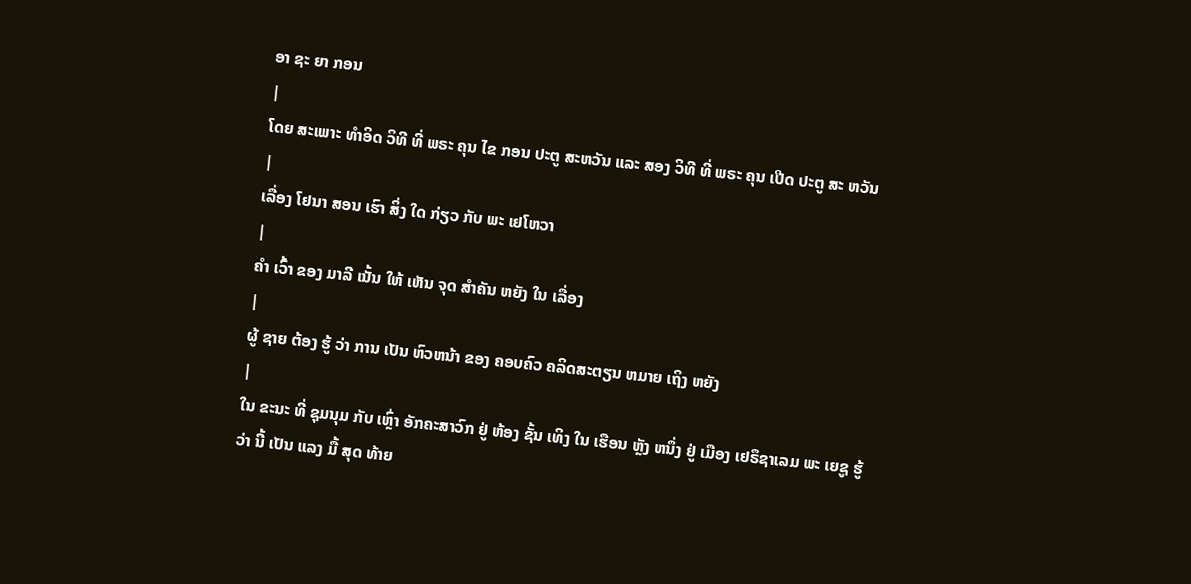ອາ ຊະ ຍາ ກອນ
|
ໂດຍ ສະເພາະ ທໍາອິດ ວິທີ ທີ່ ພຣະ ຄຸນ ໄຂ ກອນ ປະຕູ ສະຫວັນ ແລະ ສອງ ວິທີ ທີ່ ພຣະ ຄຸນ ເປີດ ປະຕູ ສະ ຫວັນ
|
ເລື່ອງ ໂຢນາ ສອນ ເຮົາ ສິ່ງ ໃດ ກ່ຽວ ກັບ ພະ ເຢໂຫວາ
|
ຄໍາ ເວົ້າ ຂອງ ມາລີ ເນັ້ນ ໃຫ້ ເຫັນ ຈຸດ ສໍາຄັນ ຫຍັງ ໃນ ເລື່ອງ
|
ຜູ້ ຊາຍ ຕ້ອງ ຮູ້ ວ່າ ການ ເປັນ ຫົວຫນ້າ ຂອງ ຄອບຄົວ ຄລິດສະຕຽນ ຫມາຍ ເຖິງ ຫຍັງ
|
ໃນ ຂະນະ ທີ່ ຊຸມນຸມ ກັບ ເຫຼົ່າ ອັກຄະສາວົກ ຢູ່ ຫ້ອງ ຊັ້ນ ເທິງ ໃນ ເຮືອນ ຫຼັງ ຫນຶ່ງ ຢູ່ ເມືອງ ເຢຣຶຊາເລມ ພະ ເຍຊູ ຮູ້ ວ່າ ນີ້ ເປັນ ແລງ ມື້ ສຸດ ທ້າຍ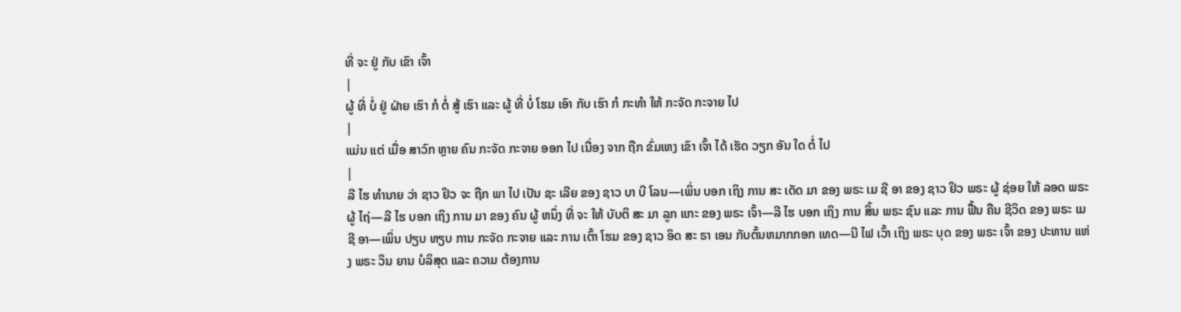ທີ່ ຈະ ຢູ່ ກັບ ເຂົາ ເຈົ້າ
|
ຜູ້ ທີ່ ບໍ່ ຢູ່ ຝ່າຍ ເຮົາ ກໍ ຕໍ່ ສູ້ ເຮົາ ແລະ ຜູ້ ທີ່ ບໍ່ ໂຮມ ເອົາ ກັບ ເຮົາ ກໍ ກະທໍາ ໃຫ້ ກະຈັດ ກະຈາຍ ໄປ
|
ແມ່ນ ແຕ່ ເມື່ອ ສາວົກ ຫຼາຍ ຄົນ ກະຈັດ ກະຈາຍ ອອກ ໄປ ເນື່ອງ ຈາກ ຖືກ ຂົ່ມເຫງ ເຂົາ ເຈົ້າ ໄດ້ ເຮັດ ວຽກ ອັນ ໃດ ຕໍ່ ໄປ
|
ລີ ໄຮ ທໍານາຍ ວ່າ ຊາວ ຢິວ ຈະ ຖືກ ພາ ໄປ ເປັນ ຊະ ເລີຍ ຂອງ ຊາວ ບາ ບີ ໂລນ—ເພິ່ນ ບອກ ເຖິງ ການ ສະ ເດັດ ມາ ຂອງ ພຣະ ເມ ຊີ ອາ ຂອງ ຊາວ ຢິວ ພຣະ ຜູ້ ຊ່ອຍ ໃຫ້ ລອດ ພຣະ ຜູ້ ໄຖ່—ລີ ໄຮ ບອກ ເຖິງ ການ ມາ ຂອງ ຄົນ ຜູ້ ຫນຶ່ງ ທີ່ ຈະ ໃຫ້ ບັບຕິ ສະ ມາ ລູກ ແກະ ຂອງ ພຣະ ເຈົ້າ—ລີ ໄຮ ບອກ ເຖິງ ການ ສິ້ນ ພຣະ ຊົນ ແລະ ການ ຟື້ນ ຄືນ ຊີວິດ ຂອງ ພຣະ ເມ ຊີ ອາ—ເພິ່ນ ປຽບ ທຽບ ການ ກະຈັດ ກະຈາຍ ແລະ ການ ເຕົ້າ ໂຮມ ຂອງ ຊາວ ອິດ ສະ ຣາ ເອນ ກັບຕົ້ນຫມາກກອກ ເທດ—ນີ ໄຟ ເວົ້າ ເຖິງ ພຣະ ບຸດ ຂອງ ພຣະ ເຈົ້າ ຂອງ ປະທານ ແຫ່ງ ພຣະ ວິນ ຍານ ບໍລິສຸດ ແລະ ຄວາມ ຕ້ອງການ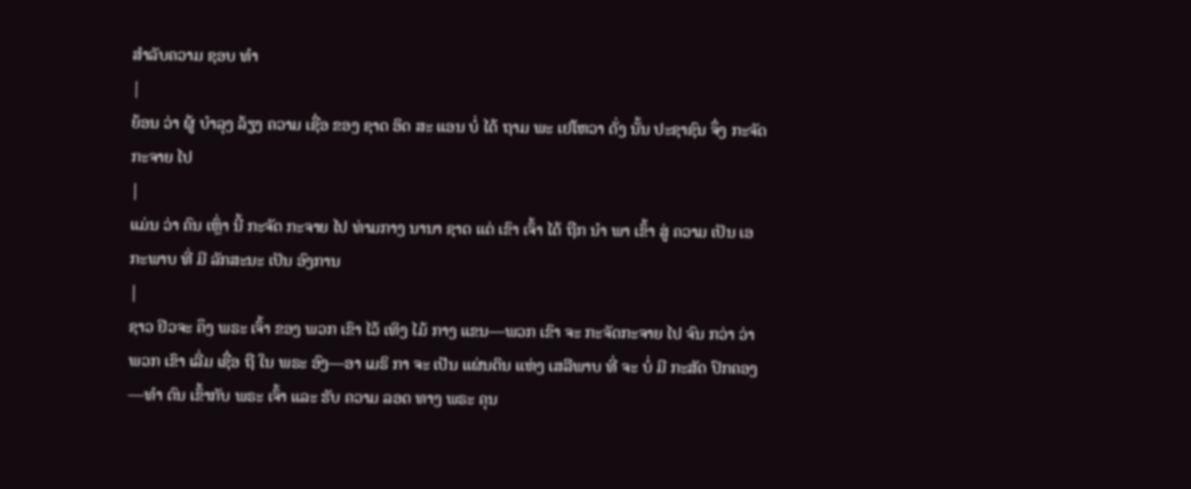ສໍາລັບຄວາມ ຊອບ ທໍາ
|
ຍ້ອນ ວ່າ ຜູ້ ບໍາລຸງ ລ້ຽງ ຄວາມ ເຊື່ອ ຂອງ ຊາດ ອິດ ສະ ແອນ ບໍ່ ໄດ້ ຖາມ ພະ ເຢໂຫວາ ດັ່ງ ນັ້ນ ປະຊາຊົນ ຈຶ່ງ ກະຈັດກະຈາຍ ໄປ
|
ແມ່ນ ວ່າ ຄົນ ເຫຼົ່າ ນີ້ ກະຈັດ ກະຈາຍ ໄປ ທ່າມກາງ ນານາ ຊາດ ແຕ່ ເຂົາ ເຈົ້າ ໄດ້ ຖືກ ນໍາ ພາ ເຂົ້າ ສູ່ ຄວາມ ເປັນ ເອກະພາບ ທີ່ ມີ ລັກສະນະ ເປັນ ອົງການ
|
ຊາວ ຢິວຈະ ຄຶງ ພຣະ ເຈົ້າ ຂອງ ພວກ ເຂົາ ໄວ້ ເທິງ ໄມ້ ກາງ ແຂນ—ພວກ ເຂົາ ຈະ ກະຈັດກະຈາຍ ໄປ ຈົນ ກວ່າ ວ່າ ພວກ ເຂົາ ເລີ່ມ ເຊື່ອ ຖື ໃນ ພຣະ ອົງ—ອາ ເມຣິ ກາ ຈະ ເປັນ ແຜ່ນດິນ ແຫ່ງ ເສລີພາບ ທີ່ ຈະ ບໍ່ ມີ ກະສັດ ປົກຄອງ—ທໍາ ຕົນ ເຂົ້າກັບ ພຣະ ເຈົ້າ ແລະ ຮັບ ຄວາມ ລອດ ທາງ ພຣະ ຄຸນ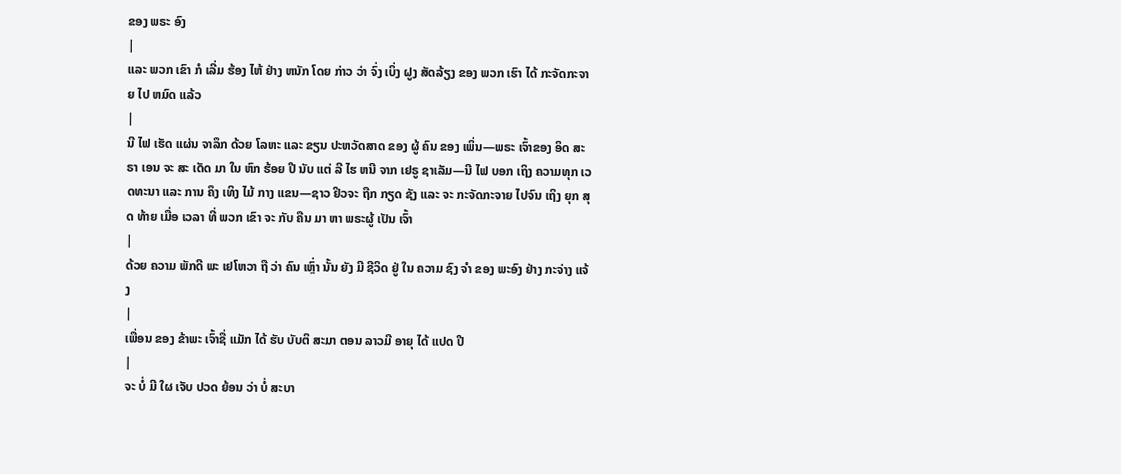ຂອງ ພຣະ ອົງ
|
ແລະ ພວກ ເຂົາ ກໍ ເລີ່ມ ຮ້ອງ ໄຫ້ ຢ່າງ ຫນັກ ໂດຍ ກ່າວ ວ່າ ຈົ່ງ ເບິ່ງ ຝູງ ສັດລ້ຽງ ຂອງ ພວກ ເຮົາ ໄດ້ ກະຈັດກະຈາຍ ໄປ ຫມົດ ແລ້ວ
|
ນີ ໄຟ ເຮັດ ແຜ່ນ ຈາລຶກ ດ້ວຍ ໂລຫະ ແລະ ຂຽນ ປະຫວັດສາດ ຂອງ ຜູ້ ຄົນ ຂອງ ເພິ່ນ—ພຣະ ເຈົ້າຂອງ ອິດ ສະ ຣາ ເອນ ຈະ ສະ ເດັດ ມາ ໃນ ຫົກ ຮ້ອຍ ປີ ນັບ ແຕ່ ລີ ໄຮ ຫນີ ຈາກ ເຢຣູ ຊາເລັມ—ນີ ໄຟ ບອກ ເຖິງ ຄວາມທຸກ ເວດທະນາ ແລະ ການ ຄຶງ ເທິງ ໄມ້ ກາງ ແຂນ—ຊາວ ຢິວຈະ ຖືກ ກຽດ ຊັງ ແລະ ຈະ ກະຈັດກະຈາຍ ໄປຈົນ ເຖິງ ຍຸກ ສຸດ ທ້າຍ ເມື່ອ ເວລາ ທີ່ ພວກ ເຂົາ ຈະ ກັບ ຄືນ ມາ ຫາ ພຣະຜູ້ ເປັນ ເຈົ້າ
|
ດ້ວຍ ຄວາມ ພັກດີ ພະ ເຢໂຫວາ ຖື ວ່າ ຄົນ ເຫຼົ່າ ນັ້ນ ຍັງ ມີ ຊີວິດ ຢູ່ ໃນ ຄວາມ ຊົງ ຈໍາ ຂອງ ພະອົງ ຢ່າງ ກະຈ່າງ ແຈ້ງ
|
ເພື່ອນ ຂອງ ຂ້າພະ ເຈົ້າຊື່ ແມັກ ໄດ້ ຮັບ ບັບຕິ ສະມາ ຕອນ ລາວມີ ອາຍຸ ໄດ້ ແປດ ປີ
|
ຈະ ບໍ່ ມີ ໃຜ ເຈັບ ປວດ ຍ້ອນ ວ່າ ບໍ່ ສະບາ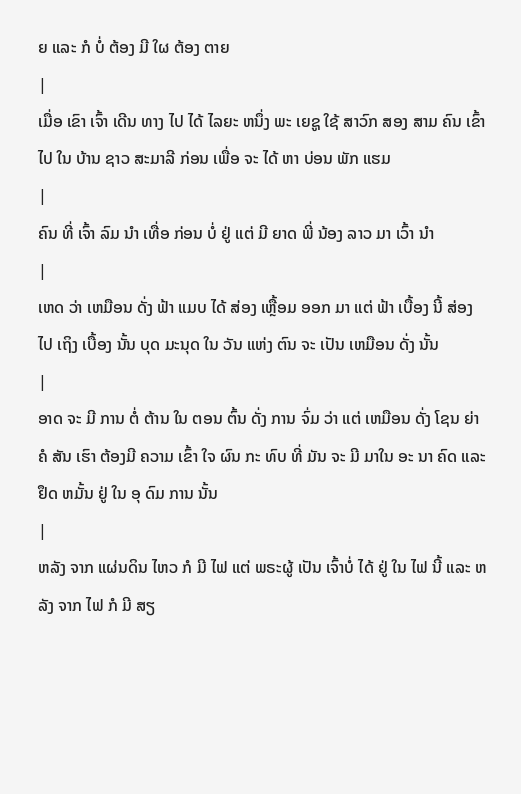ຍ ແລະ ກໍ ບໍ່ ຕ້ອງ ມີ ໃຜ ຕ້ອງ ຕາຍ
|
ເມື່ອ ເຂົາ ເຈົ້າ ເດີນ ທາງ ໄປ ໄດ້ ໄລຍະ ຫນຶ່ງ ພະ ເຍຊູ ໃຊ້ ສາວົກ ສອງ ສາມ ຄົນ ເຂົ້າ ໄປ ໃນ ບ້ານ ຊາວ ສະມາລີ ກ່ອນ ເພື່ອ ຈະ ໄດ້ ຫາ ບ່ອນ ພັກ ແຮມ
|
ຄົນ ທີ່ ເຈົ້າ ລົມ ນໍາ ເທື່ອ ກ່ອນ ບໍ່ ຢູ່ ແຕ່ ມີ ຍາດ ພີ່ ນ້ອງ ລາວ ມາ ເວົ້າ ນໍາ
|
ເຫດ ວ່າ ເຫມືອນ ດັ່ງ ຟ້າ ແມບ ໄດ້ ສ່ອງ ເຫຼື້ອມ ອອກ ມາ ແຕ່ ຟ້າ ເບື້ອງ ນີ້ ສ່ອງ ໄປ ເຖິງ ເບື້ອງ ນັ້ນ ບຸດ ມະນຸດ ໃນ ວັນ ແຫ່ງ ຕົນ ຈະ ເປັນ ເຫມືອນ ດັ່ງ ນັ້ນ
|
ອາດ ຈະ ມີ ການ ຕໍ່ ຕ້ານ ໃນ ຕອນ ຕົ້ນ ດັ່ງ ການ ຈົ່ມ ວ່າ ແຕ່ ເຫມືອນ ດັ່ງ ໂຊນ ຍ່າ ຄໍ ສັນ ເຮົາ ຕ້ອງມີ ຄວາມ ເຂົ້າ ໃຈ ຜົນ ກະ ທົບ ທີ່ ມັນ ຈະ ມີ ມາໃນ ອະ ນາ ຄົດ ແລະ ຢຶດ ຫມັ້ນ ຢູ່ ໃນ ອຸ ດົມ ການ ນັ້ນ
|
ຫລັງ ຈາກ ແຜ່ນດິນ ໄຫວ ກໍ ມີ ໄຟ ແຕ່ ພຣະຜູ້ ເປັນ ເຈົ້າບໍ່ ໄດ້ ຢູ່ ໃນ ໄຟ ນີ້ ແລະ ຫລັງ ຈາກ ໄຟ ກໍ ມີ ສຽ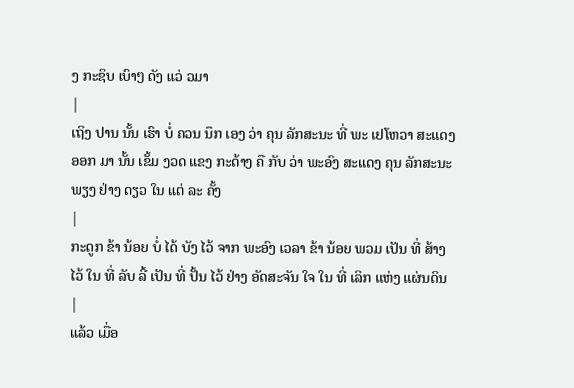ງ ກະຊິບ ເບົາໆ ດັງ ແວ່ ວມາ
|
ເຖິງ ປານ ນັ້ນ ເຮົາ ບໍ່ ຄວນ ນຶກ ເອງ ວ່າ ຄຸນ ລັກສະນະ ທີ່ ພະ ເຢໂຫວາ ສະແດງ ອອກ ມາ ນັ້ນ ເຂັ້ມ ງວດ ແຂງ ກະດ້າງ ຄື ກັບ ວ່າ ພະອົງ ສະແດງ ຄຸນ ລັກສະນະ ພຽງ ຢ່າງ ດຽວ ໃນ ແຕ່ ລະ ຄັ້ງ
|
ກະດູກ ຂ້າ ນ້ອຍ ບໍ່ ໄດ້ ບັງ ໄວ້ ຈາກ ພະອົງ ເວລາ ຂ້າ ນ້ອຍ ພວມ ເປັນ ທີ່ ສ້າງ ໄວ້ ໃນ ທີ່ ລັບ ລີ້ ເປັນ ທີ່ ປັ້ນ ໄວ້ ຢ່າງ ອັດສະຈັນ ໃຈ ໃນ ທີ່ ເລິກ ແຫ່ງ ແຜ່ນດິນ
|
ແລ້ວ ເມື່ອ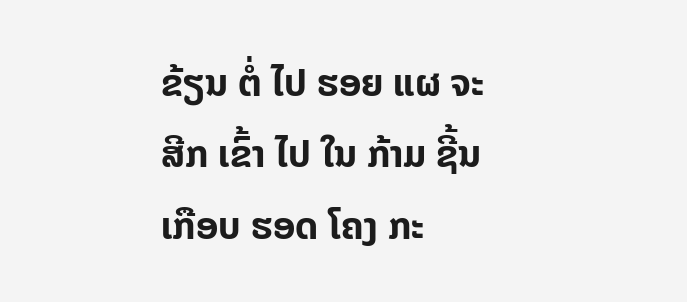ຂ້ຽນ ຕໍ່ ໄປ ຮອຍ ແຜ ຈະ ສີກ ເຂົ້າ ໄປ ໃນ ກ້າມ ຊີ້ນ ເກືອບ ຮອດ ໂຄງ ກະ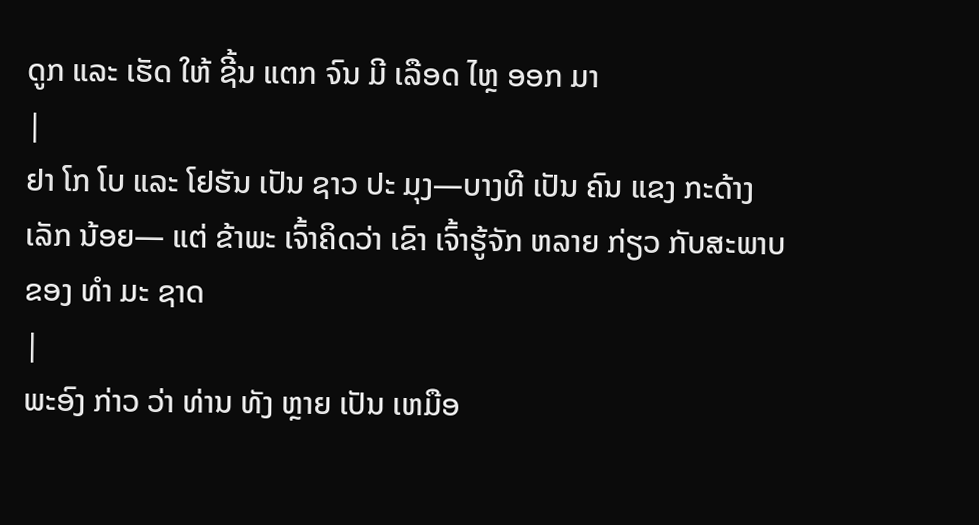ດູກ ແລະ ເຮັດ ໃຫ້ ຊີ້ນ ແຕກ ຈົນ ມີ ເລືອດ ໄຫຼ ອອກ ມາ
|
ຢາ ໂກ ໂບ ແລະ ໂຢຮັນ ເປັນ ຊາວ ປະ ມຸງ—ບາງທີ ເປັນ ຄົນ ແຂງ ກະດ້າງ ເລັກ ນ້ອຍ— ແຕ່ ຂ້າພະ ເຈົ້າຄິດວ່າ ເຂົາ ເຈົ້າຮູ້ຈັກ ຫລາຍ ກ່ຽວ ກັບສະພາບ ຂອງ ທໍາ ມະ ຊາດ
|
ພະອົງ ກ່າວ ວ່າ ທ່ານ ທັງ ຫຼາຍ ເປັນ ເຫມືອ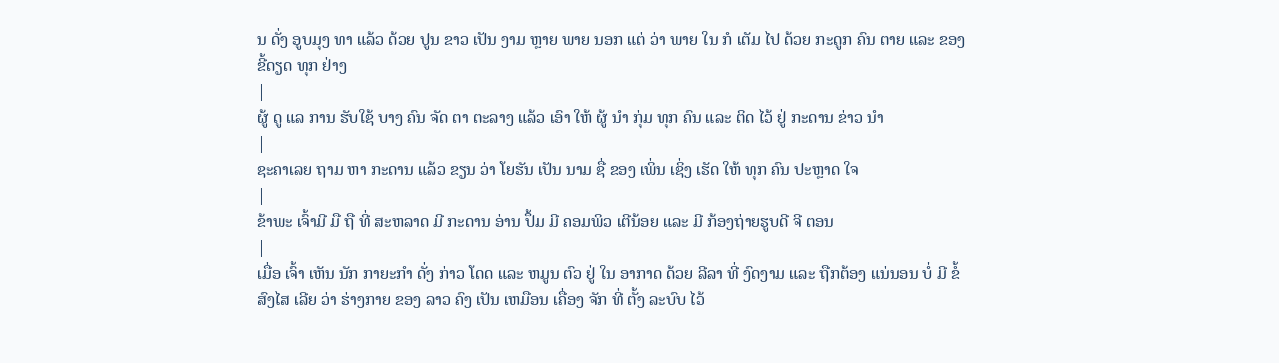ນ ດັ່ງ ອູບມຸງ ທາ ແລ້ວ ດ້ວຍ ປູນ ຂາວ ເປັນ ງາມ ຫຼາຍ ພາຍ ນອກ ແຕ່ ວ່າ ພາຍ ໃນ ກໍ ເຕັມ ໄປ ດ້ວຍ ກະດູກ ຄົນ ຕາຍ ແລະ ຂອງ ຂີ້ດຽດ ທຸກ ຢ່າງ
|
ຜູ້ ດູ ແລ ການ ຮັບໃຊ້ ບາງ ຄົນ ຈັດ ຕາ ຕະລາງ ແລ້ວ ເອົາ ໃຫ້ ຜູ້ ນໍາ ກຸ່ມ ທຸກ ຄົນ ແລະ ຕິດ ໄວ້ ຢູ່ ກະດານ ຂ່າວ ນໍາ
|
ຊະຄາເລຍ ຖາມ ຫາ ກະດານ ແລ້ວ ຂຽນ ວ່າ ໂຍຮັນ ເປັນ ນາມ ຊື່ ຂອງ ເພິ່ນ ເຊິ່ງ ເຮັດ ໃຫ້ ທຸກ ຄົນ ປະຫຼາດ ໃຈ
|
ຂ້າພະ ເຈົ້າມີ ມື ຖື ທີ່ ສະຫລາດ ມີ ກະດານ ອ່ານ ປຶ້ມ ມີ ຄອມພິວ ເຕີນ້ອຍ ແລະ ມີ ກ້ອງຖ່າຍຮູບດີ ຈີ ຕອນ
|
ເມື່ອ ເຈົ້າ ເຫັນ ນັກ ກາຍະກໍາ ດັ່ງ ກ່າວ ໂດດ ແລະ ຫມູນ ຕົວ ຢູ່ ໃນ ອາກາດ ດ້ວຍ ລີລາ ທີ່ ງົດງາມ ແລະ ຖືກຕ້ອງ ແນ່ນອນ ບໍ່ ມີ ຂໍ້ ສົງໄສ ເລີຍ ວ່າ ຮ່າງກາຍ ຂອງ ລາວ ຄົງ ເປັນ ເຫມືອນ ເຄື່ອງ ຈັກ ທີ່ ຕັ້ງ ລະບົບ ໄວ້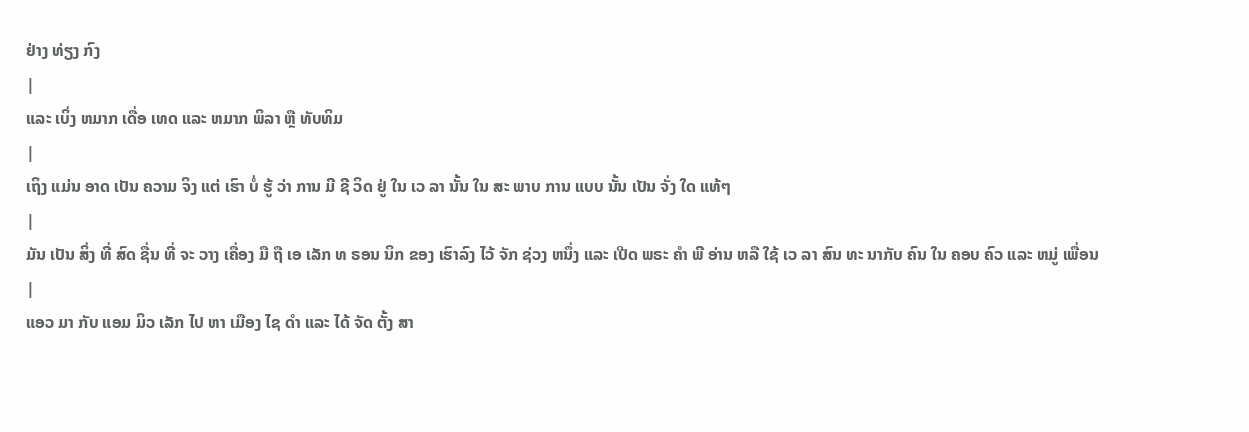ຢ່າງ ທ່ຽງ ກົງ
|
ແລະ ເບິ່ງ ຫມາກ ເດື່ອ ເທດ ແລະ ຫມາກ ພິລາ ຫຼື ທັບທິມ
|
ເຖິງ ແມ່ນ ອາດ ເປັນ ຄວາມ ຈິງ ແຕ່ ເຮົາ ບໍ່ ຮູ້ ວ່າ ການ ມີ ຊີ ວິດ ຢູ່ ໃນ ເວ ລາ ນັ້ນ ໃນ ສະ ພາບ ການ ແບບ ນັ້ນ ເປັນ ຈັ່ງ ໃດ ແທ້ໆ
|
ມັນ ເປັນ ສິ່ງ ທີ່ ສົດ ຊື່ນ ທີ່ ຈະ ວາງ ເຄື່ອງ ມື ຖື ເອ ເລັກ ທ ຣອນ ນິກ ຂອງ ເຮົາລົງ ໄວ້ ຈັກ ຊ່ວງ ຫນຶ່ງ ແລະ ເປີດ ພຣະ ຄໍາ ພີ ອ່ານ ຫລື ໃຊ້ ເວ ລາ ສົນ ທະ ນາກັບ ຄົນ ໃນ ຄອບ ຄົວ ແລະ ຫມູ່ ເພື່ອນ
|
ແອວ ມາ ກັບ ແອມ ມິວ ເລັກ ໄປ ຫາ ເມືອງ ໄຊ ດໍາ ແລະ ໄດ້ ຈັດ ຕັ້ງ ສາ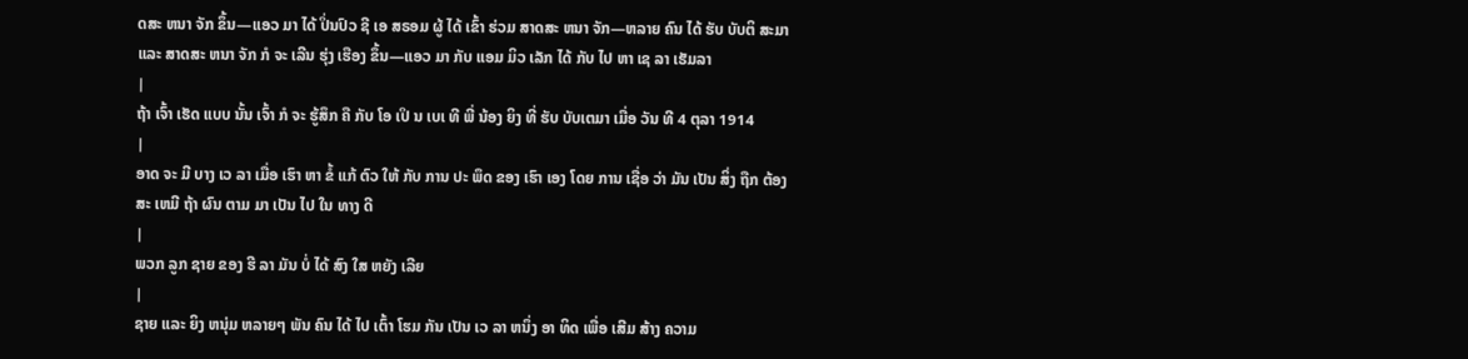ດສະ ຫນາ ຈັກ ຂຶ້ນ—ແອວ ມາ ໄດ້ ປິ່ນປົວ ຊີ ເອ ສຣອມ ຜູ້ ໄດ້ ເຂົ້າ ຮ່ວມ ສາດສະ ຫນາ ຈັກ—ຫລາຍ ຄົນ ໄດ້ ຮັບ ບັບຕິ ສະມາ ແລະ ສາດສະ ຫນາ ຈັກ ກໍ ຈະ ເລີນ ຮຸ່ງ ເຮືອງ ຂຶ້ນ—ແອວ ມາ ກັບ ແອມ ມິວ ເລັກ ໄດ້ ກັບ ໄປ ຫາ ເຊ ລາ ເຮັມລາ
|
ຖ້າ ເຈົ້າ ເຮັດ ແບບ ນັ້ນ ເຈົ້າ ກໍ ຈະ ຮູ້ສຶກ ຄື ກັບ ໂອ ເປິ ນ ເບເ ທີ ພີ່ ນ້ອງ ຍິງ ທີ່ ຮັບ ບັບເຕມາ ເມື່ອ ວັນ ທີ 4 ຕຸລາ 1914
|
ອາດ ຈະ ມີ ບາງ ເວ ລາ ເມື່ອ ເຮົາ ຫາ ຂໍ້ ແກ້ ຕົວ ໃຫ້ ກັບ ການ ປະ ພຶດ ຂອງ ເຮົາ ເອງ ໂດຍ ການ ເຊື່ອ ວ່າ ມັນ ເປັນ ສິ່ງ ຖືກ ຕ້ອງ ສະ ເຫມີ ຖ້າ ຜົນ ຕາມ ມາ ເປັນ ໄປ ໃນ ທາງ ດີ
|
ພວກ ລູກ ຊາຍ ຂອງ ຮີ ລາ ມັນ ບໍ່ ໄດ້ ສົງ ໃສ ຫຍັງ ເລີຍ
|
ຊາຍ ແລະ ຍິງ ຫນຸ່ມ ຫລາຍໆ ພັນ ຄົນ ໄດ້ ໄປ ເຕົ້າ ໂຮມ ກັນ ເປັນ ເວ ລາ ຫນຶ່ງ ອາ ທິດ ເພື່ອ ເສີມ ສ້າງ ຄວາມ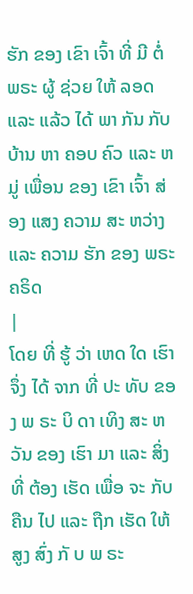ຮັກ ຂອງ ເຂົາ ເຈົ້າ ທີ່ ມີ ຕໍ່ ພຣະ ຜູ້ ຊ່ວຍ ໃຫ້ ລອດ ແລະ ແລ້ວ ໄດ້ ພາ ກັນ ກັບ ບ້ານ ຫາ ຄອບ ຄົວ ແລະ ຫມູ່ ເພື່ອນ ຂອງ ເຂົາ ເຈົ້າ ສ່ອງ ແສງ ຄວາມ ສະ ຫວ່າງ ແລະ ຄວາມ ຮັກ ຂອງ ພຣະ ຄຣິດ
|
ໂດຍ ທີ່ ຮູ້ ວ່າ ເຫດ ໃດ ເຮົາ ຈຶ່ງ ໄດ້ ຈາກ ທີ່ ປະ ທັບ ຂອງ ພ ຣະ ບິ ດາ ເທິງ ສະ ຫວັນ ຂອງ ເຮົາ ມາ ແລະ ສິ່ງ ທີ່ ຕ້ອງ ເຮັດ ເພື່ອ ຈະ ກັບ ຄືນ ໄປ ແລະ ຖືກ ເຮັດ ໃຫ້ ສູງ ສົ່ງ ກັ ບ ພ ຣະ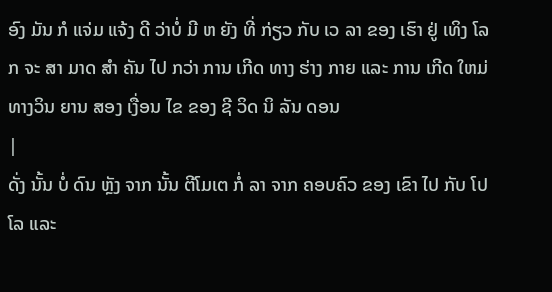ອົງ ມັນ ກໍ ແຈ່ມ ແຈ້ງ ດີ ວ່າບໍ່ ມີ ຫ ຍັງ ທີ່ ກ່ຽວ ກັບ ເວ ລາ ຂອງ ເຮົາ ຢູ່ ເທິງ ໂລກ ຈະ ສາ ມາດ ສໍາ ຄັນ ໄປ ກວ່າ ການ ເກີດ ທາງ ຮ່າງ ກາຍ ແລະ ການ ເກີດ ໃຫມ່ ທາງວິນ ຍານ ສອງ ເງື່ອນ ໄຂ ຂອງ ຊີ ວິດ ນິ ລັນ ດອນ
|
ດັ່ງ ນັ້ນ ບໍ່ ດົນ ຫຼັງ ຈາກ ນັ້ນ ຕີໂມເຕ ກໍ່ ລາ ຈາກ ຄອບຄົວ ຂອງ ເຂົາ ໄປ ກັບ ໂປໂລ ແລະ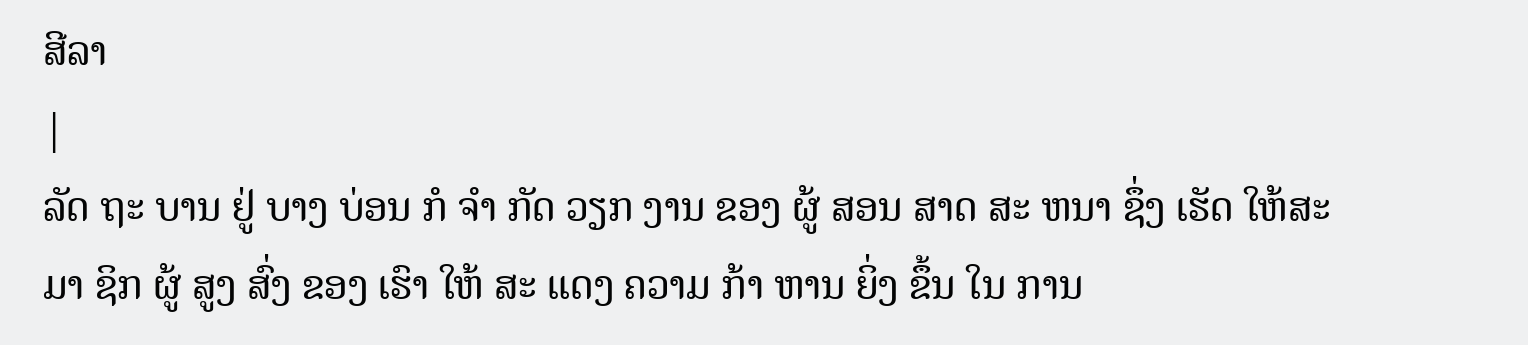ສີລາ
|
ລັດ ຖະ ບານ ຢູ່ ບາງ ບ່ອນ ກໍ ຈໍາ ກັດ ວຽກ ງານ ຂອງ ຜູ້ ສອນ ສາດ ສະ ຫນາ ຊຶ່ງ ເຮັດ ໃຫ້ສະ ມາ ຊິກ ຜູ້ ສູງ ສົ່ງ ຂອງ ເຮົາ ໃຫ້ ສະ ແດງ ຄວາມ ກ້າ ຫານ ຍິ່ງ ຂຶ້ນ ໃນ ການ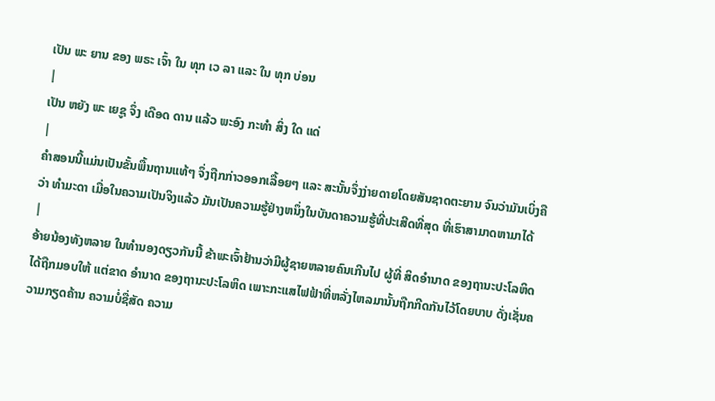ເປັນ ພະ ຍານ ຂອງ ພຣະ ເຈົ້າ ໃນ ທຸກ ເວ ລາ ແລະ ໃນ ທຸກ ບ່ອນ
|
ເປັນ ຫຍັງ ພະ ເຍຊູ ຈຶ່ງ ເດືອດ ດານ ແລ້ວ ພະອົງ ກະທໍາ ສິ່ງ ໃດ ແດ່
|
ຄໍາສອນນີ້ແມ່ນເປັນຂັ້ນພື້ນຖານແທ້ໆ ຈຶ່ງຖືກກ່າວອອກເລື້ອຍໆ ແລະ ສະນັ້ນຈຶ່ງງ່າຍດາຍໂດຍສັນຊາດຕະຍານ ຈົນວ່າມັນເບິ່ງຄືວ່າ ທໍາມະດາ ເມື່ອໃນຄວາມເປັນຈິງແລ້ວ ມັນເປັນຄວາມຮູ້ຢ່າງຫນຶ່ງໃນບັນດາຄວາມຮູ້ທີ່ປະເສີດທີ່ສຸດ ທີ່ເຮົາສາມາດຫາມາໄດ້
|
ອ້າຍນ້ອງທັງຫລາຍ ໃນທໍານອງດຽວກັນນີ້ ຂ້າພະເຈົ້າຢ້ານວ່າມີຜູ້ຊາຍຫລາຍຄົນເກີນໄປ ຜູ້ທີ່ ສິດອໍານາດ ຂອງຖານະປະໂລຫິດໄດ້ຖືກມອບໃຫ້ ແຕ່ຂາດ ອໍານາດ ຂອງຖານະປະໂລຫິດ ເພາະກະແສໄຟຟ້າທີ່ຫລັ່ງໄຫລມານັ້ນຖືກກີດກັນໄວ້ໂດຍບາບ ດັ່ງເຊັ່ນຄວາມກຽດຄ້ານ ຄວາມບໍ່ຊື່ສັດ ຄວາມ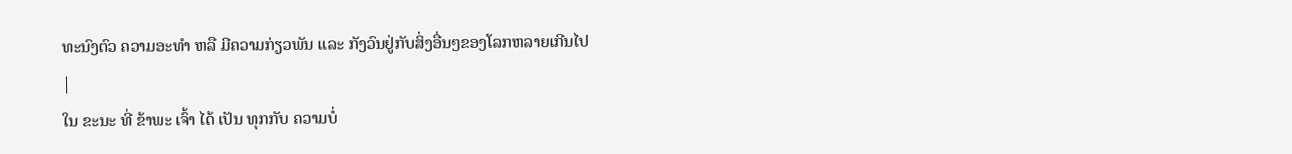ທະນົງຕົວ ຄວາມອະທໍາ ຫລື ມີຄວາມກ່ຽວພັນ ແລະ ກັງວົນຢູ່ກັບສິ່ງອື່ນໆຂອງໂລກຫລາຍເກີນໄປ
|
ໃນ ຂະນະ ທີ່ ຂ້າພະ ເຈົ້າ ໄດ້ ເປັນ ທຸກກັບ ຄວາມບໍ່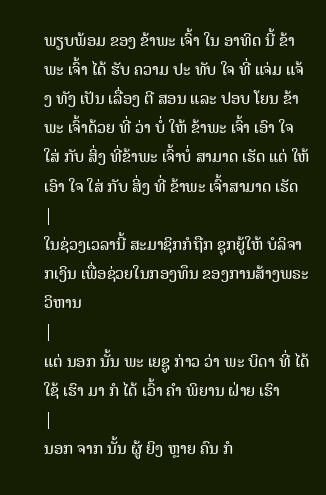ພຽບພ້ອມ ຂອງ ຂ້າພະ ເຈົ້າ ໃນ ອາທິດ ນີ້ ຂ້າພະ ເຈົ້າ ໄດ້ ຮັບ ຄວາມ ປະ ທັບ ໃຈ ທີ່ ແຈ່ມ ແຈ້ງ ທັງ ເປັນ ເລື່ອງ ຕີ ສອນ ແລະ ປອບ ໂຍນ ຂ້າພະ ເຈົ້າດ້ວຍ ທີ່ ວ່າ ບໍ່ ໃຫ້ ຂ້າພະ ເຈົ້າ ເອົາ ໃຈ ໃສ່ ກັບ ສິ່ງ ທີ່ຂ້າພະ ເຈົ້າບໍ່ ສາມາດ ເຮັດ ແຕ່ ໃຫ້ ເອົາ ໃຈ ໃສ່ ກັບ ສິ່ງ ທີ່ ຂ້າພະ ເຈົ້າສາມາດ ເຮັດ
|
ໃນຊ່ວງເວລານີ້ ສະມາຊິກກໍຖືກ ຊຸກຍູ້ໃຫ້ ບໍລິຈາກເງິນ ເພື່ອຊ່ວຍໃນກອງທຶນ ຂອງການສ້າງພຣະວິຫານ
|
ແຕ່ ນອກ ນັ້ນ ພະ ເຍຊູ ກ່າວ ວ່າ ພະ ບິດາ ທີ່ ໄດ້ ໃຊ້ ເຮົາ ມາ ກໍ ໄດ້ ເວົ້າ ຄໍາ ພິຍານ ຝ່າຍ ເຮົາ
|
ນອກ ຈາກ ນັ້ນ ຜູ້ ຍິງ ຫຼາຍ ຄົນ ກໍ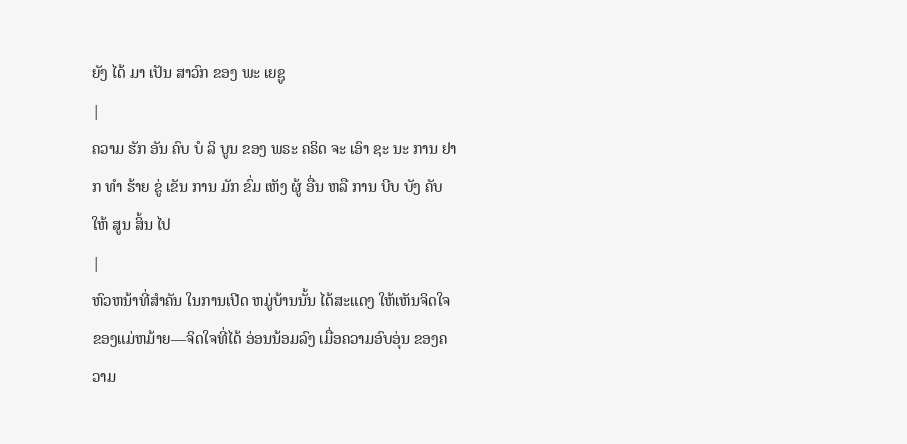ຍັງ ໄດ້ ມາ ເປັນ ສາວົກ ຂອງ ພະ ເຍຊູ
|
ຄວາມ ຮັກ ອັນ ຄົບ ບໍ ລິ ບູນ ຂອງ ພຣະ ຄຣິດ ຈະ ເອົາ ຊະ ນະ ການ ຢາກ ທໍາ ຮ້າຍ ຂູ່ ເຂັນ ການ ມັກ ຂົ່ມ ເຫັງ ຜູ້ ອື່ນ ຫລື ການ ບີບ ບັງ ຄັບ ໃຫ້ ສູນ ສິ້ນ ໄປ
|
ຫົວຫນ້າທີ່ສໍາຄັນ ໃນການເປີດ ຫມູ່ບ້ານນັ້ນ ໄດ້ສະແດງ ໃຫ້ເຫັນຈິດໃຈ ຂອງແມ່ຫມ້າຍ—ຈິດໃຈທີ່ໄດ້ ອ່ອນນ້ອມລົງ ເມື່ອຄວາມອົບອຸ່ນ ຂອງຄວາມ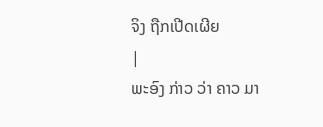ຈິງ ຖືກເປີດເຜີຍ
|
ພະອົງ ກ່າວ ວ່າ ຄາວ ມາ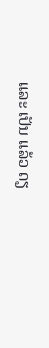ແລະ ເປັນ ແລ້ວ ດຽ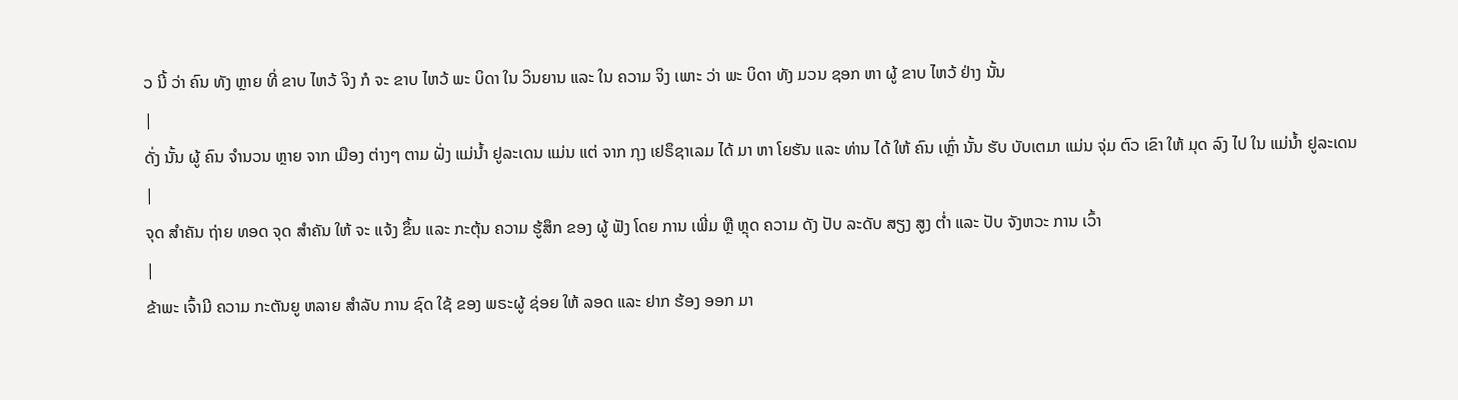ວ ນີ້ ວ່າ ຄົນ ທັງ ຫຼາຍ ທີ່ ຂາບ ໄຫວ້ ຈິງ ກໍ ຈະ ຂາບ ໄຫວ້ ພະ ບິດາ ໃນ ວິນຍານ ແລະ ໃນ ຄວາມ ຈິງ ເພາະ ວ່າ ພະ ບິດາ ທັງ ມວນ ຊອກ ຫາ ຜູ້ ຂາບ ໄຫວ້ ຢ່າງ ນັ້ນ
|
ດັ່ງ ນັ້ນ ຜູ້ ຄົນ ຈໍານວນ ຫຼາຍ ຈາກ ເມືອງ ຕ່າງໆ ຕາມ ຝັ່ງ ແມ່ນໍ້າ ຢູລະເດນ ແມ່ນ ແຕ່ ຈາກ ກຸງ ເຢຣຶຊາເລມ ໄດ້ ມາ ຫາ ໂຍຮັນ ແລະ ທ່ານ ໄດ້ ໃຫ້ ຄົນ ເຫຼົ່າ ນັ້ນ ຮັບ ບັບເຕມາ ແມ່ນ ຈຸ່ມ ຕົວ ເຂົາ ໃຫ້ ມຸດ ລົງ ໄປ ໃນ ແມ່ນໍ້າ ຢູລະເດນ
|
ຈຸດ ສໍາຄັນ ຖ່າຍ ທອດ ຈຸດ ສໍາຄັນ ໃຫ້ ຈະ ແຈ້ງ ຂຶ້ນ ແລະ ກະຕຸ້ນ ຄວາມ ຮູ້ສຶກ ຂອງ ຜູ້ ຟັງ ໂດຍ ການ ເພີ່ມ ຫຼື ຫຼຸດ ຄວາມ ດັງ ປັບ ລະດັບ ສຽງ ສູງ ຕໍ່າ ແລະ ປັບ ຈັງຫວະ ການ ເວົ້າ
|
ຂ້າພະ ເຈົ້າມີ ຄວາມ ກະຕັນຍູ ຫລາຍ ສໍາລັບ ການ ຊົດ ໃຊ້ ຂອງ ພຣະຜູ້ ຊ່ອຍ ໃຫ້ ລອດ ແລະ ຢາກ ຮ້ອງ ອອກ ມາ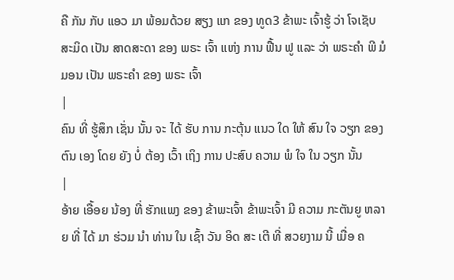ຄື ກັນ ກັບ ແອວ ມາ ພ້ອມດ້ວຍ ສຽງ ແກ ຂອງ ທູດ3 ຂ້າພະ ເຈົ້າຮູ້ ວ່າ ໂຈເຊັບ ສະມິດ ເປັນ ສາດສະດາ ຂອງ ພຣະ ເຈົ້າ ແຫ່ງ ການ ຟື້ນ ຟູ ແລະ ວ່າ ພຣະຄໍາ ພີ ມໍ ມອນ ເປັນ ພຣະຄໍາ ຂອງ ພຣະ ເຈົ້າ
|
ຄົນ ທີ່ ຮູ້ສຶກ ເຊັ່ນ ນັ້ນ ຈະ ໄດ້ ຮັບ ການ ກະຕຸ້ນ ແນວ ໃດ ໃຫ້ ສົນ ໃຈ ວຽກ ຂອງ ຕົນ ເອງ ໂດຍ ຍັງ ບໍ່ ຕ້ອງ ເວົ້າ ເຖິງ ການ ປະສົບ ຄວາມ ພໍ ໃຈ ໃນ ວຽກ ນັ້ນ
|
ອ້າຍ ເອື້ອຍ ນ້ອງ ທີ່ ຮັກແພງ ຂອງ ຂ້າພະເຈົ້າ ຂ້າພະເຈົ້າ ມີ ຄວາມ ກະຕັນຍູ ຫລາຍ ທີ່ ໄດ້ ມາ ຮ່ວມ ນໍາ ທ່ານ ໃນ ເຊົ້າ ວັນ ອິດ ສະ ເຕີ ທີ່ ສວຍງາມ ນີ້ ເມື່ອ ຄ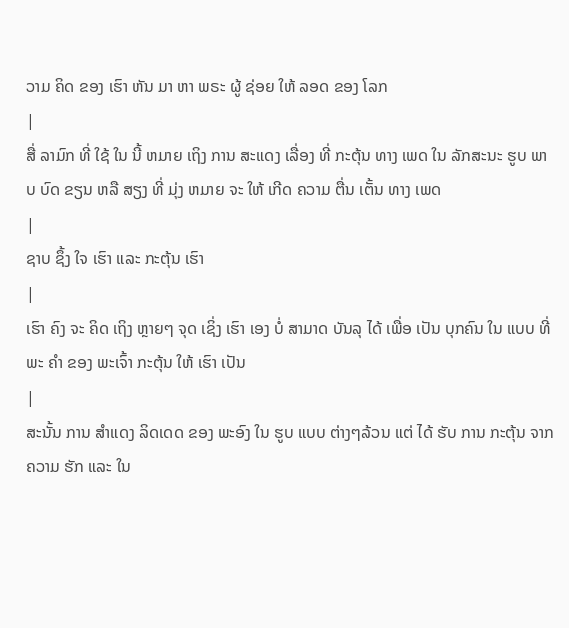ວາມ ຄິດ ຂອງ ເຮົາ ຫັນ ມາ ຫາ ພຣະ ຜູ້ ຊ່ອຍ ໃຫ້ ລອດ ຂອງ ໂລກ
|
ສື່ ລາມົກ ທີ່ ໃຊ້ ໃນ ນີ້ ຫມາຍ ເຖິງ ການ ສະແດງ ເລື່ອງ ທີ່ ກະຕຸ້ນ ທາງ ເພດ ໃນ ລັກສະນະ ຮູບ ພາບ ບົດ ຂຽນ ຫລື ສຽງ ທີ່ ມຸ່ງ ຫມາຍ ຈະ ໃຫ້ ເກີດ ຄວາມ ຕື່ນ ເຕັ້ນ ທາງ ເພດ
|
ຊາບ ຊຶ້ງ ໃຈ ເຮົາ ແລະ ກະຕຸ້ນ ເຮົາ
|
ເຮົາ ຄົງ ຈະ ຄິດ ເຖິງ ຫຼາຍໆ ຈຸດ ເຊິ່ງ ເຮົາ ເອງ ບໍ່ ສາມາດ ບັນລຸ ໄດ້ ເພື່ອ ເປັນ ບຸກຄົນ ໃນ ແບບ ທີ່ ພະ ຄໍາ ຂອງ ພະເຈົ້າ ກະຕຸ້ນ ໃຫ້ ເຮົາ ເປັນ
|
ສະນັ້ນ ການ ສໍາແດງ ລິດເດດ ຂອງ ພະອົງ ໃນ ຮູບ ແບບ ຕ່າງໆລ້ວນ ແຕ່ ໄດ້ ຮັບ ການ ກະຕຸ້ນ ຈາກ ຄວາມ ຮັກ ແລະ ໃນ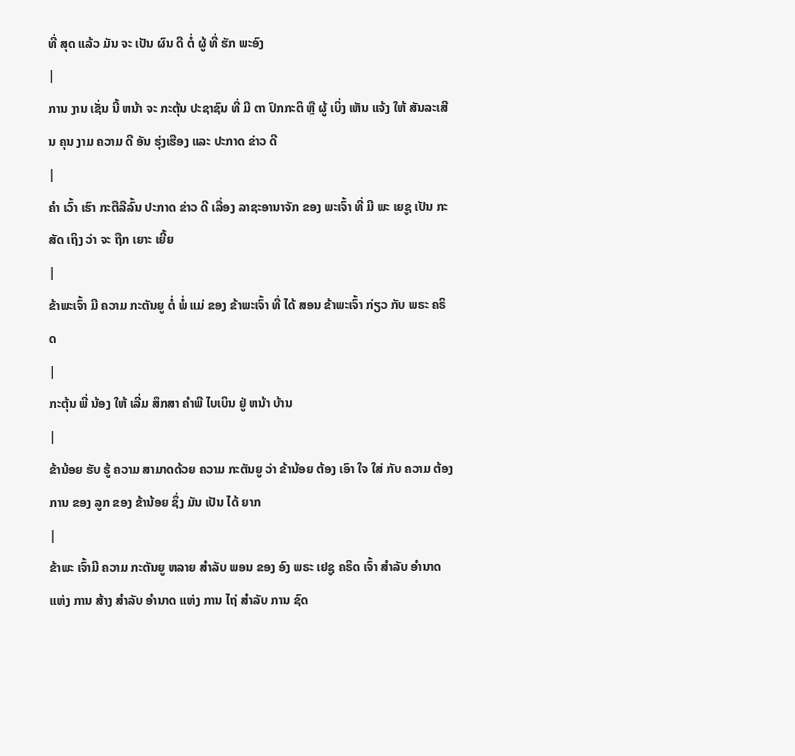ທີ່ ສຸດ ແລ້ວ ມັນ ຈະ ເປັນ ຜົນ ດີ ຕໍ່ ຜູ້ ທີ່ ຮັກ ພະອົງ
|
ການ ງານ ເຊັ່ນ ນີ້ ຫນ້າ ຈະ ກະຕຸ້ນ ປະຊາຊົນ ທີ່ ມີ ຕາ ປົກກະຕິ ຫຼື ຜູ້ ເບິ່ງ ເຫັນ ແຈ້ງ ໃຫ້ ສັນລະເສີນ ຄຸນ ງາມ ຄວາມ ດີ ອັນ ຮຸ່ງເຮືອງ ແລະ ປະກາດ ຂ່າວ ດີ
|
ຄໍາ ເວົ້າ ເຮົາ ກະຕືລືລົ້ນ ປະກາດ ຂ່າວ ດີ ເລື່ອງ ລາຊະອານາຈັກ ຂອງ ພະເຈົ້າ ທີ່ ມີ ພະ ເຍຊູ ເປັນ ກະສັດ ເຖິງ ວ່າ ຈະ ຖືກ ເຍາະ ເຍີ້ຍ
|
ຂ້າພະເຈົ້າ ມີ ຄວາມ ກະຕັນຍູ ຕໍ່ ພໍ່ ແມ່ ຂອງ ຂ້າພະເຈົ້າ ທີ່ ໄດ້ ສອນ ຂ້າພະເຈົ້າ ກ່ຽວ ກັບ ພຣະ ຄຣິດ
|
ກະຕຸ້ນ ພີ່ ນ້ອງ ໃຫ້ ເລີ່ມ ສຶກສາ ຄໍາພີ ໄບເບິນ ຢູ່ ຫນ້າ ບ້ານ
|
ຂ້ານ້ອຍ ຮັບ ຮູ້ ຄວາມ ສາມາດດ້ວຍ ຄວາມ ກະຕັນຍູ ວ່າ ຂ້ານ້ອຍ ຕ້ອງ ເອົາ ໃຈ ໃສ່ ກັບ ຄວາມ ຕ້ອງການ ຂອງ ລູກ ຂອງ ຂ້ານ້ອຍ ຊຶ່ງ ມັນ ເປັນ ໄດ້ ຍາກ
|
ຂ້າພະ ເຈົ້າມີ ຄວາມ ກະຕັນຍູ ຫລາຍ ສໍາລັບ ພອນ ຂອງ ອົງ ພຣະ ເຢຊູ ຄຣິດ ເຈົ້າ ສໍາລັບ ອໍານາດ ແຫ່ງ ການ ສ້າງ ສໍາລັບ ອໍານາດ ແຫ່ງ ການ ໄຖ່ ສໍາລັບ ການ ຊົດ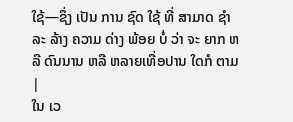ໃຊ້—ຊຶ່ງ ເປັນ ການ ຊົດ ໃຊ້ ທີ່ ສາມາດ ຊໍາລະ ລ້າງ ຄວາມ ດ່າງ ພ້ອຍ ບໍ່ ວ່າ ຈະ ຍາກ ຫລື ດົນນານ ຫລື ຫລາຍເທື່ອປານ ໃດກໍ ຕາມ
|
ໃນ ເວ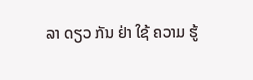ລາ ດຽວ ກັນ ຢ່າ ໃຊ້ ຄວາມ ຮູ້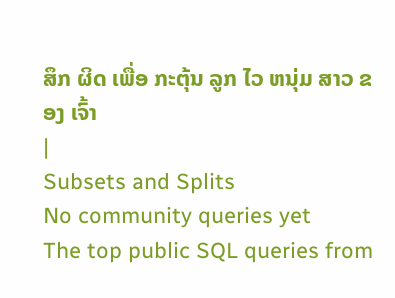ສຶກ ຜິດ ເພື່ອ ກະຕຸ້ນ ລູກ ໄວ ຫນຸ່ມ ສາວ ຂອງ ເຈົ້າ
|
Subsets and Splits
No community queries yet
The top public SQL queries from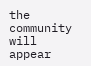the community will appear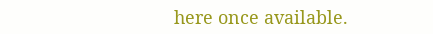here once available.